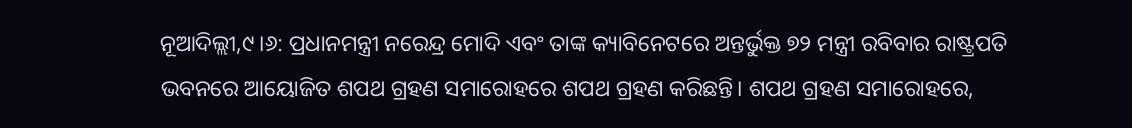ନୂଆଦିଲ୍ଲୀ,୯।୬: ପ୍ରଧାନମନ୍ତ୍ରୀ ନରେନ୍ଦ୍ର ମୋଦି ଏବଂ ତାଙ୍କ କ୍ୟାବିନେଟରେ ଅନ୍ତର୍ଭୁକ୍ତ ୭୨ ମନ୍ତ୍ରୀ ରବିବାର ରାଷ୍ଟ୍ରପତି ଭବନରେ ଆୟୋଜିତ ଶପଥ ଗ୍ରହଣ ସମାରୋହରେ ଶପଥ ଗ୍ରହଣ କରିଛନ୍ତି। ଶପଥ ଗ୍ରହଣ ସମାରୋହରେ,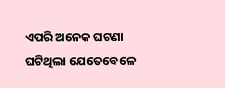ଏପରି ଅନେକ ଘଟଣା ଘଟିଥିଲା ଯେତେବେଳେ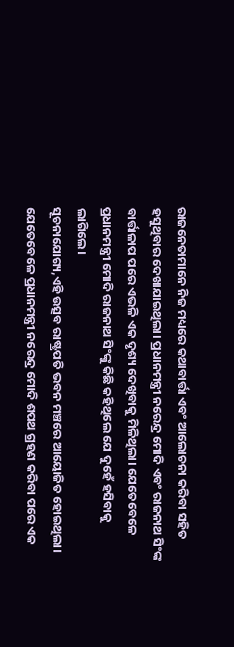ରାଜନେତାମାନେ ନିଜ ମଧ୍ୟରେ କଥାବାର୍ତ୍ତା ଏବଂ ଆଲୋଚନା କରିବା ସହିତ ହସୁଥିବାର ଦେଖାଯାଇଥିଲା। ପ୍ରଧାନମନ୍ତ୍ରୀ ନରେନ୍ଦ୍ର ମୋଦି ଏବଂ ରାଜନାଥ ସିଂଙ୍କ ବାର୍ତ୍ତାଳାପ ପରେ ଏଭଳି ଏକ ଦୃଶ୍ୟ ଦେଖିବାକୁ ମିଳିଥିଲା। ଯେତେବେଳେ ପ୍ରଧାନମନ୍ତ୍ରୀ ମୋଦି ରାଜନାଥ ସିଂଙ୍କୁ କିଛି କହିଥିଲେ ଯେ ଦୁହେଁ ହସିବାକୁ ଲାଗିଲେ।
ସୂଚନାଯୋଗ୍ୟ,ଏହି ଉତ୍ସବ ରାଷ୍ଟ୍ରପତି ଭବନ ମଞ୍ଚରେ ଆୟୋଜିତ ହୋଇଥିଲା। ଯେତେବେଳେ ପ୍ରଧାନମନ୍ତ୍ରୀ ନରେନ୍ଦ୍ର ମୋଦି ଶପଥ ଗ୍ରହଣ କରିବା ପରେ ଏକ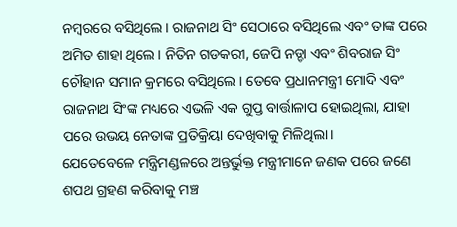ନମ୍ବରରେ ବସିଥିଲେ। ରାଜନାଥ ସିଂ ସେଠାରେ ବସିଥିଲେ ଏବଂ ତାଙ୍କ ପରେ ଅମିତ ଶାହା ଥିଲେ। ନିତିନ ଗଡକରୀ, ଜେପି ନଡ୍ଡା ଏବଂ ଶିବରାଜ ସିଂ ଚୌହାନ ସମାନ କ୍ରମରେ ବସିଥିଲେ। ତେବେ ପ୍ରଧାନମନ୍ତ୍ରୀ ମୋଦି ଏବଂ ରାଜନାଥ ସିଂଙ୍କ ମଧ୍ୟରେ ଏଭଳି ଏକ ଗୁପ୍ତ ବାର୍ତ୍ତାଳାପ ହୋଇଥିଲା, ଯାହା ପରେ ଉଭୟ ନେତାଙ୍କ ପ୍ରତିକ୍ରିୟା ଦେଖିବାକୁ ମିଳିଥିଲା।
ଯେତେବେଳେ ମନ୍ତ୍ରିମଣ୍ଡଳରେ ଅନ୍ତର୍ଭୁକ୍ତ ମନ୍ତ୍ରୀମାନେ ଜଣକ ପରେ ଜଣେ ଶପଥ ଗ୍ରହଣ କରିବାକୁ ମଞ୍ଚ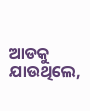ଆଡକୁ ଯାଉଥିଲେ,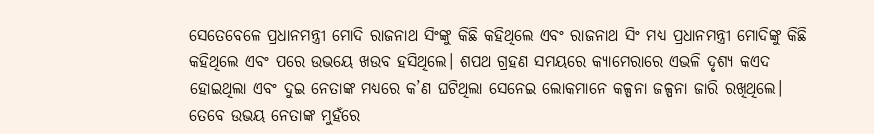ସେତେବେଳେ ପ୍ରଧାନମନ୍ତ୍ରୀ ମୋଦି ରାଜନାଥ ସିଂଙ୍କୁ କିଛି କହିଥିଲେ ଏବଂ ରାଜନାଥ ସିଂ ମଧ୍ୟ ପ୍ରଧାନମନ୍ତ୍ରୀ ମୋଦିଙ୍କୁ କିଛି କହିଥିଲେ ଏବଂ ପରେ ଉଭୟେ ଖଉବ ହସିଥିଲେ। ଶପଥ ଗ୍ରହଣ ସମୟରେ କ୍ୟାମେରାରେ ଏଭଳି ଦୃଶ୍ୟ କଏଦ ହୋଇଥିଲା ଏବଂ ଦୁଇ ନେତାଙ୍କ ମଧ୍ୟରେ କ’ଣ ଘଟିଥିଲା ସେନେଇ ଲୋକମାନେ କଳ୍ପନା ଜଳ୍ପନା ଜାରି ରଖିଥିଲେ। ତେବେ ଉଭୟ ନେତାଙ୍କ ମୁହଁରେ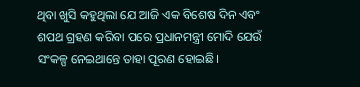ଥିବା ଖୁସି କହୁଥିଲା ଯେ ଆଜି ଏକ ବିଶେଷ ଦିନ ଏବଂ ଶପଥ ଗ୍ରହଣ କରିବା ପରେ ପ୍ରଧାନମନ୍ତ୍ରୀ ମୋଦି ଯେଉଁ ସଂକଳ୍ପ ନେଇଥାନ୍ତେ ତାହା ପୂରଣ ହୋଇଛି।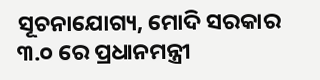ସୂଚନାଯୋଗ୍ୟ, ମୋଦି ସରକାର ୩.୦ ରେ ପ୍ରଧାନମନ୍ତ୍ରୀ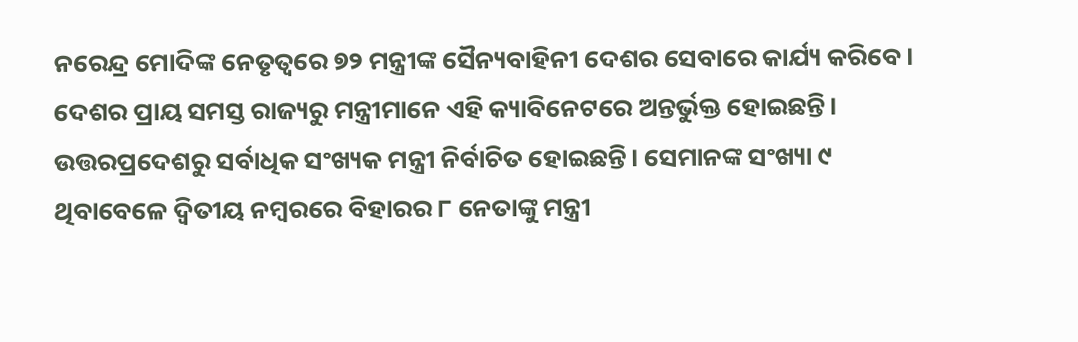ନରେନ୍ଦ୍ର ମୋଦିଙ୍କ ନେତୃତ୍ୱରେ ୭୨ ମନ୍ତ୍ରୀଙ୍କ ସୈନ୍ୟବାହିନୀ ଦେଶର ସେବାରେ କାର୍ଯ୍ୟ କରିବେ। ଦେଶର ପ୍ରାୟ ସମସ୍ତ ରାଜ୍ୟରୁ ମନ୍ତ୍ରୀମାନେ ଏହି କ୍ୟାବିନେଟରେ ଅନ୍ତର୍ଭୁକ୍ତ ହୋଇଛନ୍ତି। ଉତ୍ତରପ୍ରଦେଶରୁ ସର୍ବାଧିକ ସଂଖ୍ୟକ ମନ୍ତ୍ରୀ ନିର୍ବାଚିତ ହୋଇଛନ୍ତି। ସେମାନଙ୍କ ସଂଖ୍ୟା ୯ ଥିବାବେଳେ ଦ୍ୱିତୀୟ ନମ୍ବରରେ ବିହାରର ୮ ନେତାଙ୍କୁ ମନ୍ତ୍ରୀ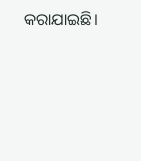କରାଯାଇଛି।